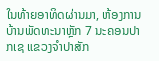ໃນທ້າຍອາທິດຜ່ານມາ, ຫ້ອງການບ້ານພັດທະນາຫຼັກ 7 ນະຄອນປາກເຊ ແຂວງຈຳປາສັກ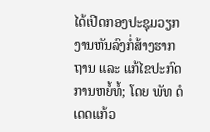ໄດ້ເປີດກອງປະຊຸມວຽກງານຫັນລົງກໍ່ສ້າງຮາກຖານ ແລະ ແກ້ໄຂປະກົດການຫຍໍ້ທໍ້; ໂດຍ ພັທ ດໍ ເດດແກ້ວ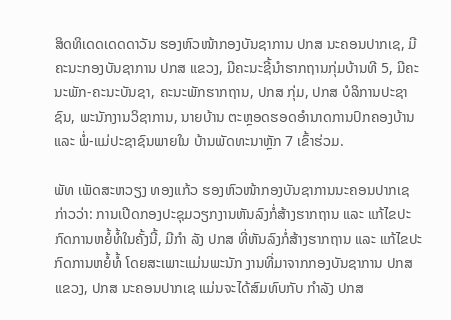ສິດທິເດດເດດດາວັນ ຮອງຫົວໜ້າກອງບັນຊາການ ປກສ ນະຄອນປາກເຊ, ມີຄະນະກອງບັນຊາການ ປກສ ແຂວງ, ມີຄະນະຊີ້ນຳຮາກຖານກຸ່ມບ້ານທີ 5, ມີຄະນະພັກ-ຄະນະບັນຊາ, ຄະນະພັກຮາກຖານ, ປກສ ກຸ່ມ, ປກສ ບໍລິການປະຊາຊົນ, ພະນັກງານວິຊາການ, ນາຍບ້ານ ຕະຫຼອດຮອດອຳນາດການປົກຄອງບ້ານ ແລະ ພໍ່-ແມ່ປະຊາຊົນພາຍໃນ ບ້ານພັດທະນາຫຼັກ 7 ເຂົ້າຮ່ວມ.

ພັທ ເພັດສະຫວຽງ ທອງແກ້ວ ຮອງຫົວໜ້າກອງບັນຊາການນະຄອນປາກເຊ ກ່າວວ່າ: ການເປີດກອງປະຊຸມວຽກງານຫັນລົງກໍ່ສ້າງຮາກຖານ ແລະ ແກ້ໄຂປະກົດການຫຍໍ້ທໍ້ໃນຄັ້ງນີ້, ມີກຳ ລັງ ປກສ ທີ່ຫັນລົງກໍ່ສ້າງຮາກຖານ ແລະ ແກ້ໄຂປະກົດການຫຍໍ້ທໍ້ ໂດຍສະເພາະແມ່ນພະນັກ ງານທີ່ມາຈາກກອງບັນຊາການ ປກສ ແຂວງ, ປກສ ນະຄອນປາກເຊ ແມ່ນຈະໄດ້ສົມທົບກັບ ກຳລັງ ປກສ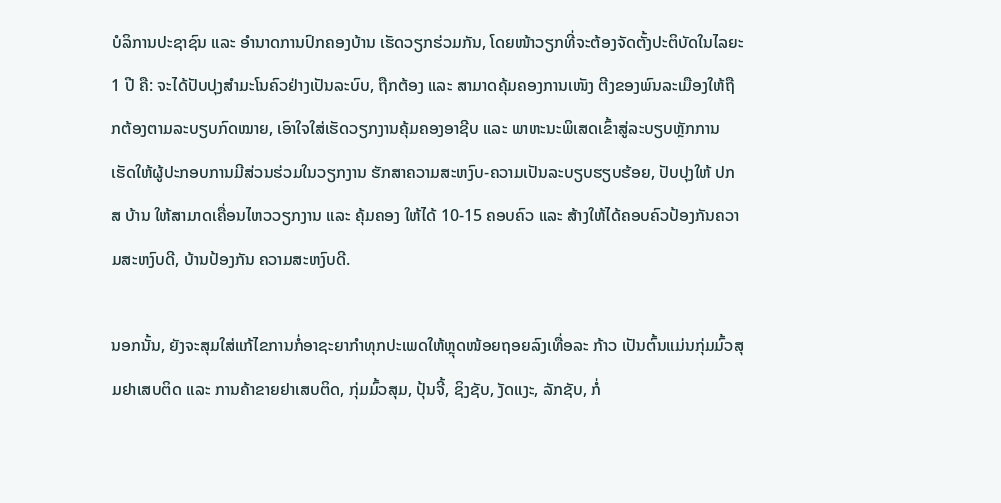ບໍລິການປະຊາຊົນ ແລະ ອຳນາດການປົກຄອງບ້ານ ເຮັດວຽກຮ່ວມກັນ, ໂດຍໜ້າວຽກທີ່ຈະຕ້ອງຈັດຕັ້ງປະຕິບັດໃນໄລຍະ 1 ປີ ຄື: ຈະໄດ້ປັບປຸງສຳມະໂນຄົວຢ່າງເປັນລະບົບ, ຖືກຕ້ອງ ແລະ ສາມາດຄຸ້ມຄອງການເໜັງ ຕີງຂອງພົນລະເມືອງໃຫ້ຖືກຕ້ອງຕາມລະບຽບກົດໝາຍ, ເອົາໃຈໃສ່ເຮັດວຽກງານຄຸ້ມຄອງອາຊີບ ແລະ ພາຫະນະພິເສດເຂົ້າສູ່ລະບຽບຫຼັກການ ເຮັດໃຫ້ຜູ້ປະກອບການມີສ່ວນຮ່ວມໃນວຽກງານ ຮັກສາຄວາມສະຫງົບ-ຄວາມເປັນລະບຽບຮຽບຮ້ອຍ, ປັບປຸງໃຫ້ ປກສ ບ້ານ ໃຫ້ສາມາດເຄື່ອນໄຫວວຽກງານ ແລະ ຄຸ້ມຄອງ ໃຫ້ໄດ້ 10-15 ຄອບຄົວ ແລະ ສ້າງໃຫ້ໄດ້ຄອບຄົວປ້ອງກັນຄວາມສະຫງົບດີ, ບ້ານປ້ອງກັນ ຄວາມສະຫງົບດີ.

ນອກນັ້ນ, ຍັງຈະສຸມໃສ່ແກ້ໄຂການກໍ່ອາຊະຍາກຳທຸກປະເພດໃຫ້ຫຼຸດໜ້ອຍຖອຍລົງເທື່ອລະ ກ້າວ ເປັນຕົ້ນແມ່ນກຸ່ມມົ້ວສຸມຢາເສບຕິດ ແລະ ການຄ້າຂາຍຢາເສບຕິດ, ກຸ່ມມົ້ວສຸມ, ປຸ້ນຈີ້, ຊິງຊັບ, ງັດແງະ, ລັກຊັບ, ກໍ່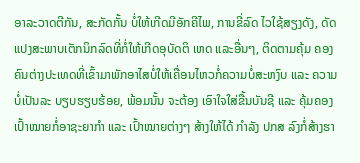ອາລະວາດຕີກັນ, ສະກັດກັ້ນ ບໍ່ໃຫ້ເກີດມີອັກຄີໄພ, ການຂີ່ລົດ ໄວໃຊ້ສຽງດັງ, ດັດແປງສະພາບເຕັກນິກລົດທີ່ກໍ່ໃຫ້ເກີດອຸບັດຕິ ເຫດ ແລະອື່ນໆ, ຕິດຕາມຄຸ້ມ ຄອງຄົນຕ່າງປະເທດທີ່ເຂົ້າມາພັກອາໄສບໍ່ໃຫ້ເຄື່ອນໄຫວກໍ່ຄວາມບໍ່ສະຫງົບ ແລະ ຄວາມບໍ່ເປັນລະ ບຽບຮຽບຮ້ອຍ, ພ້ອມນັ້ນ ຈະຕ້ອງ ເອົາໃຈໃສ່ຂື້ນບັນຊີ ແລະ ຄຸ້ມຄອງເປົ້າໝາຍກໍ່ອາຊະຍາກຳ ແລະ ເປົ້າໝາຍຕ່າງໆ ສ້າງໃຫ້ໄດ້ ກຳລັງ ປກສ ລົງກໍ່ສ້າງຮາ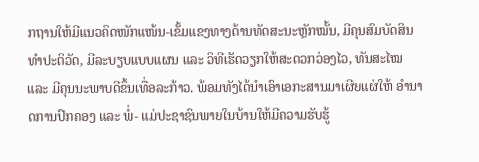ກຖານໃຫ້ມີແນວຄິດໜັກແໜ້ນ-ເຂັ້ມແຂງທາງດ້ານທັດສະນະຫຼັກໝັ້ນ, ມີຄຸນສົມບັດສິນທຳປະຕິວັດ, ມີລະບຽບແບບແຜນ ແລະ ວິທີເຮັດວຽກໃຫ້ສະດວກວ່ອງໄວ, ທັນສະໄໝ ແລະ ມີຄຸນນະພາບດີຂຶ້ນເທື່ອລະກ້າວ. ພ້ອມທັງໄດ້ນຳເອົາເອກະສານມາເຜີຍແຜ່ໃຫ້ ອຳນາດການປົກຄອງ ແລະ ພໍ່- ແມ່ປະຊາຊົນພາຍໃນບ້ານໃຫ້ມີຄວາມຮັບຮູ້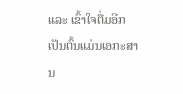ແລະ ເຂົ້າໃຈຕື່ມອີກ ເປັນຕົ້ນແມ່ນເອກະສານ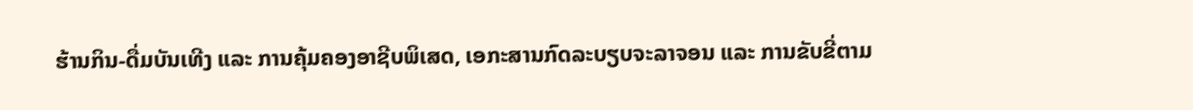ຮ້ານກິນ-ດື່ມບັນເທີງ ແລະ ການຄຸ້ມຄອງອາຊີບພິເສດ, ເອກະສານກົດລະບຽບຈະລາຈອນ ແລະ ການຂັບຂີ່ຕາມ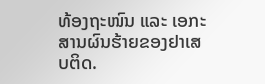ທ້ອງຖະໜົນ ແລະ ເອກະສານຜົນຮ້າຍຂອງຢາເສບຕິດ.